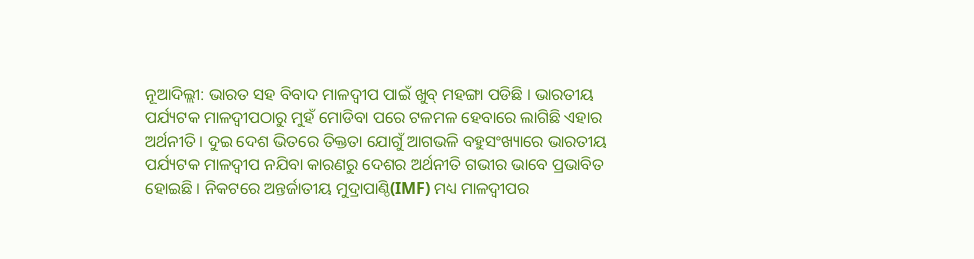ନୂଆଦିଲ୍ଲୀ: ଭାରତ ସହ ବିବାଦ ମାଳଦ୍ବୀପ ପାଇଁ ଖୁବ୍ ମହଙ୍ଗା ପଡିଛି । ଭାରତୀୟ ପର୍ଯ୍ୟଟକ ମାଳଦ୍ବୀପଠାରୁ ମୁହଁ ମୋଡିବା ପରେ ଟଳମଳ ହେବାରେ ଲାଗିଛି ଏହାର ଅର୍ଥନୀତି । ଦୁଇ ଦେଶ ଭିତରେ ତିକ୍ତତା ଯୋଗୁଁ ଆଗଭଳି ବହୁସଂଖ୍ୟାରେ ଭାରତୀୟ ପର୍ଯ୍ୟଟକ ମାଳଦ୍ବୀପ ନଯିବା କାରଣରୁ ଦେଶର ଅର୍ଥନୀତି ଗଭୀର ଭାବେ ପ୍ରଭାବିତ ହୋଇଛି । ନିକଟରେ ଅନ୍ତର୍ଜାତୀୟ ମୁଦ୍ରାପାଣ୍ଠି(IMF) ମଧ୍ୟ ମାଳଦ୍ବୀପର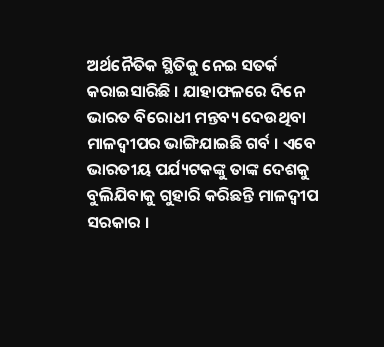ଅର୍ଥନୈତିକ ସ୍ଥିତିକୁ ନେଇ ସତର୍କ କରାଇସାରିଛି । ଯାହାଫଳରେ ଦିନେ ଭାରତ ବିରୋଧୀ ମନ୍ତବ୍ୟ ଦେଉଥିବା ମାଳଦ୍ବୀପର ଭାଙ୍ଗିଯାଇଛି ଗର୍ବ । ଏବେ ଭାରତୀୟ ପର୍ଯ୍ୟଟକଙ୍କୁ ତାଙ୍କ ଦେଶକୁ ବୁଲିଯିବାକୁ ଗୁହାରି କରିଛନ୍ତି ମାଳଦ୍ବୀପ ସରକାର ।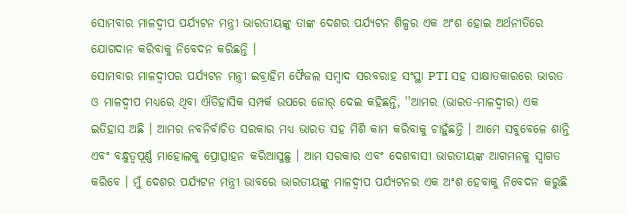ସୋମବାର ମାଳଦ୍ବୀପ ପର୍ଯ୍ୟଟନ ମନ୍ତ୍ରୀ ଭାରତୀୟଙ୍କୁ ତାଙ୍କ ଦେଶର ପର୍ଯ୍ୟଟନ ଶିଳ୍ପର ଏକ ଅଂଶ ହୋଇ ଅର୍ଥନୀତିରେ ଯୋଗଦାନ କରିବାକୁ ନିବେଦନ କରିଛନ୍ତି ।
ସୋମବାର ମାଳଦ୍ବୀପର ପର୍ଯ୍ୟଟନ ମନ୍ତ୍ରୀ ଇବ୍ରାହିମ ଫୈଜଲ ସମ୍ବାଦ ସରବରାହ ସଂସ୍ଥା PTI ସହ ସାକ୍ଷାତକାରରେ ଭାରତ ଓ ମାଳଦ୍ବୀପ ମଧ୍ୟରେ ଥିବା ଐତିହାସିକ ସମ୍ପର୍କ ଉପରେ ଜୋର୍ ଦେଇ କହିଛନ୍ତି, ''ଆମର (ଭାରତ-ମାଳଦ୍ବୀର) ଏକ ଇତିହାସ ଅଛି । ଆମର ନବନିର୍ବାଚିତ ସରକାର ମଧ୍ୟ ଭାରତ ସହ ମିଶି କାମ କରିବାକୁ ଚାହୁଁଛନ୍ତି । ଆମେ ସବୁବେଳେ ଶାନ୍ତି ଏବଂ ବନ୍ଧୁତ୍ବପୂର୍ଣ୍ଣ ମାହୋଲକୁ ପ୍ରୋତ୍ସାହନ କରିଆସୁଛୁ । ଆମ ସରକାର ଏବଂ ଦେଶବାସୀ ଭାରତୀୟଙ୍କ ଆଗମନକୁ ସ୍ବାଗତ କରିବେ । ମୁଁ ଦେଶର ପର୍ଯ୍ୟଟନ ମନ୍ତ୍ରୀ ଭାବରେ ଭାରତୀୟଙ୍କୁ ମାଳଦ୍ବୀପ ପର୍ଯ୍ୟଟନର ଏକ ଅଂଶ ହେବାକୁ ନିବେଦନ କରୁଛି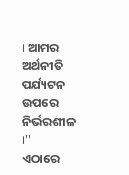। ଆମର ଅର୍ଥନୀତି ପର୍ଯ୍ୟଟନ ଉପରେ ନିର୍ଭରଶୀଳ ।''
ଏଠାରେ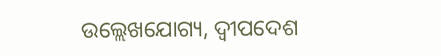ଉଲ୍ଲେଖଯୋଗ୍ୟ, ଦ୍ବୀପଦେଶ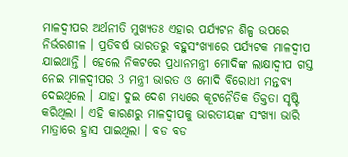ମାଳଦ୍ୱୀପର ଅର୍ଥନୀତି ମୁଖ୍ୟତଃ ଏହାର ପର୍ଯ୍ୟଟନ ଶିଳ୍ପ ଉପରେ ନିର୍ଭରଶୀଳ । ପ୍ରତିବର୍ଷ ଭାରତରୁ ବହୁସଂଖ୍ୟାରେ ପର୍ଯ୍ୟଟକ ମାଳଦ୍ବୀପ ଯାଇଥାନ୍ତି । ହେଲେ ନିକଟରେ ପ୍ରଧାନମନ୍ତ୍ରୀ ମୋଦିଙ୍କ ଲାକ୍ଷାଦ୍ବୀପ ଗସ୍ତ ନେଇ ମାଳଦ୍ବୀପର 3 ମନ୍ତ୍ରୀ ଭାରତ ଓ ମୋଦି ବିରୋଧୀ ମନ୍ତବ୍ୟ ଦେଇଥିଲେ । ଯାହା ଦୁଇ ଦେଶ ମଧ୍ୟରେ କୂଟନୈତିକ ତିକ୍ତତା ସୃଷ୍ଟି କରିଥିଲା । ଏହି କାରଣରୁ ମାଳଦ୍ବୀପକୁ ଭାରତୀୟଙ୍କ ସଂଖ୍ୟା ଭାରି ମାତ୍ରାରେ ହ୍ରାସ ପାଇଥିଲା । ବଡ ବଡ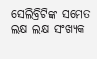ସେଲିବ୍ରିଟିଙ୍କ ସମେତ ଲକ୍ଷ ଲକ୍ଷ ସଂଖ୍ୟକ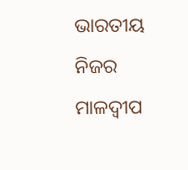ଭାରତୀୟ ନିଜର ମାଳଦ୍ବୀପ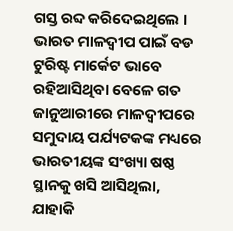ଗସ୍ତ ରବ୍ଦ କରିଦେଇଥିଲେ ।
ଭାରତ ମାଳଦ୍ବୀପ ପାଇଁ ବଡ ଟୁରିଷ୍ଟ ମାର୍କେଟ ଭାବେ ରହିଆସିଥିବା ବେଳେ ଗତ ଜାନୁଆରୀରେ ମାଳଦ୍ବୀପରେ ସମୁଦାୟ ପର୍ଯ୍ୟଟକଙ୍କ ମଧ୍ୟରେ ଭାରତୀୟଙ୍କ ସଂଖ୍ୟା ଷଷ୍ଠ ସ୍ଥାନକୁ ଖସି ଆସିଥିଲା, ଯାହାକି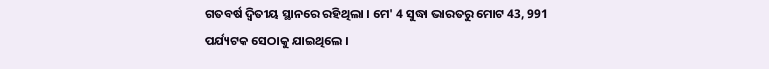ଗତବର୍ଷ ଦ୍ବିତୀୟ ସ୍ଥାନରେ ରହିଥିଲା । ମେ' 4 ସୁଦ୍ଧା ଭାରତରୁ ମୋଟ 43, 991 ପର୍ଯ୍ୟଟକ ସେଠାକୁ ଯାଇଥିଲେ ।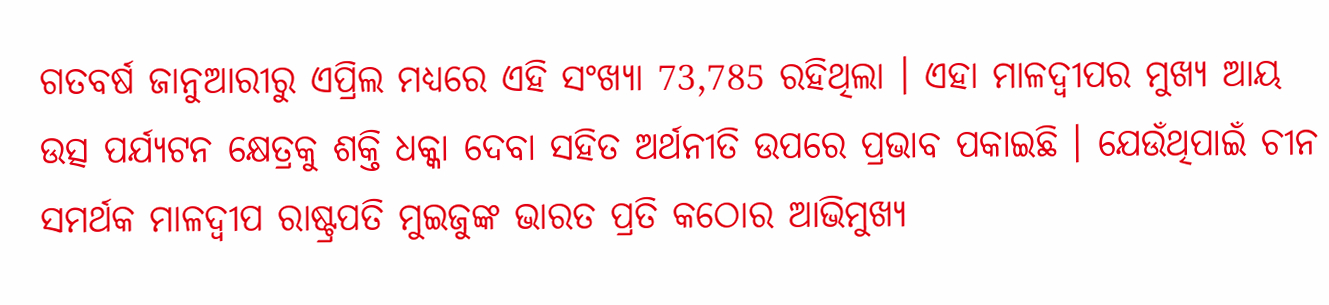ଗତବର୍ଷ ଜାନୁଆରୀରୁ ଏପ୍ରିଲ ମଧ୍ୟରେ ଏହି ସଂଖ୍ୟା 73,785 ରହିଥିଲା । ଏହା ମାଳଦ୍ବୀପର ମୁଖ୍ୟ ଆୟ ଉତ୍ସ ପର୍ଯ୍ୟଟନ କ୍ଷେତ୍ରକୁ ଶକ୍ତି ଧକ୍କା ଦେବା ସହିତ ଅର୍ଥନୀତି ଉପରେ ପ୍ରଭାବ ପକାଇଛି । ଯେଉଁଥିପାଇଁ ଚୀନ ସମର୍ଥକ ମାଳଦ୍ବୀପ ରାଷ୍ଟ୍ରପତି ମୁଇଜୁଙ୍କ ଭାରତ ପ୍ରତି କଠୋର ଆଭିମୁଖ୍ୟ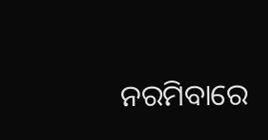ନରମିବାରେ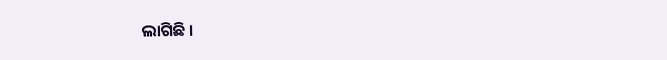ଲାଗିଛି ।